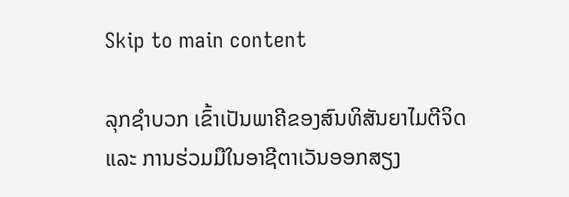Skip to main content

ລຸກຊຳບວກ ເຂົ້າເປັນພາຄີຂອງສົນທິສັນຍາໄມຕີຈິດ ແລະ ການຮ່ວມມືໃນອາຊີຕາເວັນອອກສຽງ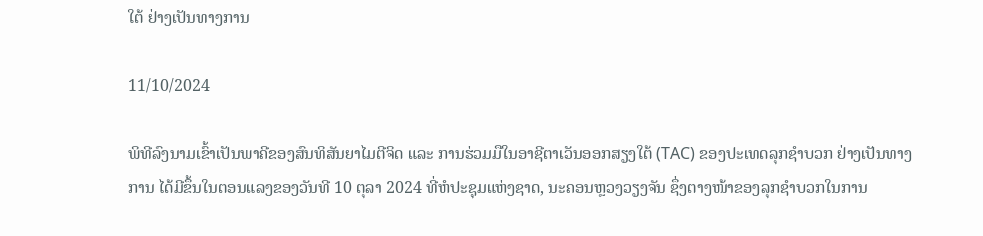ໃຕ້ ຢ່າງເປັນທາງການ

11/10/2024

ພິທີລົງນາມເຂົ້າເປັນພາຄີຂອງສົນທິສັນຍາໄມຕີຈິດ ແລະ ການຮ່ວມມືໃນອາຊີຕາເວັນອອກສຽງໃຕ້ (TAC) ຂອງປະເທດລຸກຊຳບວກ ຢ່າງເປັນທາງການ ໄດ້ມີຂຶ້ນໃນຕອນແລງຂອງວັນທີ 10 ຕຸລາ 2024 ທີ່ຫໍປະຊຸມແຫ່ງຊາດ, ນະຄອນຫຼວງວຽງຈັນ ຊຶ່ງຕາງໜ້າຂອງລຸກຊໍາບວກໃນການ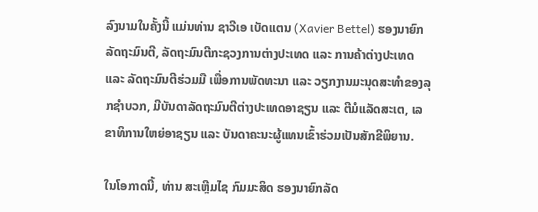ລົງນາມໃນຄັ້ງນີ້ ແມ່ນທ່ານ ຊາວີເອ ເບັດແຕນ (Xavier Bettel) ຮອງນາຍົກລັດຖະມົນຕີ, ລັດຖະມົນຕີກະຊວງການຕ່າງປະເທດ ແລະ ການຄ້າຕ່າງປະເທດ ແລະ ລັດຖະມົນຕີຮ່ວມມື ເພື່ອການພັດທະນາ ແລະ ວຽກງານມະນຸດສະທຳຂອງລຸກຊຳບວກ, ມີບັນດາລັດຖະມົນຕີຕ່າງປະເທດອາຊຽນ ແລະ ຕີມໍແລັດສະເຕ, ເລຂາທິການໃຫຍ່ອາຊຽນ ແລະ ບັນດາຄະນະຜູ້ແທນເຂົ້າຮ່ວມເປັນສັກຂີພິຍານ.

ໃນໂອກາດນີ້, ທ່ານ ສະເຫຼີມໄຊ ກົມມະສິດ ຮອງນາຍົກລັດ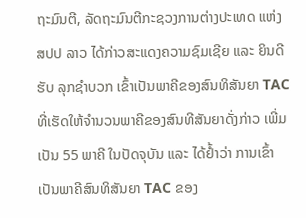ຖະມົນຕີ, ລັດຖະມົນຕີກະຊວງການຕ່າງປະເທດ ແຫ່ງ ສປປ ລາວ ໄດ້ກ່າວສະແດງຄວາມຊົມເຊີຍ ແລະ ຍິນດີຮັບ ລຸກຊຳບວກ ເຂົ້າເປັນພາຄີຂອງສົນທິສັນຍາ TAC ທີ່ເຮັດໃຫ້ຈໍານວນພາຄີຂອງສົນທີສັນຍາດັ່ງກ່າວ ເພີ່ມເປັນ 55 ພາຄີ ໃນປັດຈຸບັນ ແລະ ໄດ້ຢ້ຳວ່າ ການເຂົ້າເປັນພາຄີສົນທິສັນຍາ TAC ຂອງ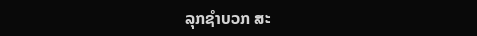ລຸກຊໍາບວກ ສະ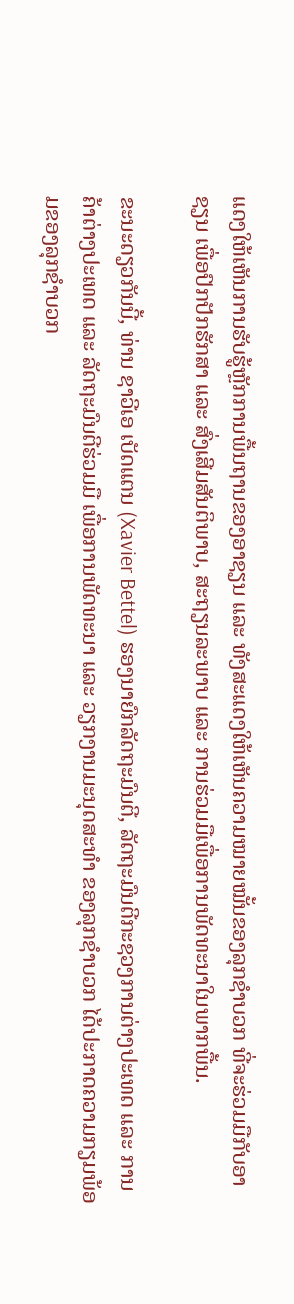ແດງໃຫ້ເຫັນການຮັບຮູ້ຫຼັກການພື້ນຖານຂອງອາຊຽນ ແລະ ທັງສະແດງໃຫ້ເຫັນຄວາມໝາຍໝັ້ນຂອງລຸກຊຳບວກ ທີ່ຈະຮ່ວມມືກັບອາຊຽນ ເພື່ອປົກປັກຮັກສາ ແລະ ສົ່ງເສີມສັນຕິພາບ, ສະຖຽນລະພາບ ແລະ ການຮ່ວມມືເພື່ອການພັດທະນາໃນພາກພື້ນ.

ຂະນະດຽວກັນນີ້, ທ່ານ ຊາວີເອ ເບັດແຕນ (Xavier Bettel) ຮອງນາຍົກລັດຖະມົນຕີ, ລັດຖະມົນຕີກະຊວງການຕ່າງປະເທດ ແລະ ການຄ້າຕ່າງປະເທດ ແລະ ລັດຖະມົນຕີຮ່ວມມື ເພື່ອການພັດທະນາ ແລະ ວຽກງານມະນຸດສະທຳ ຂອງລຸກຊຳບວກ ໄດ້ປະກາດຄວາມກຽມພ້ອມຂອງລຸກຊຳບວກ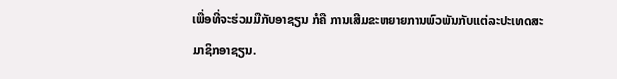ເພື່ອທີ່ຈະຮ່ວມມືກັບອາຊຽນ ກໍຄື ການເສີມຂະຫຍາຍການພົວພັນກັບແຕ່ລະປະເທດສະມາຊິກອາຊຽນ.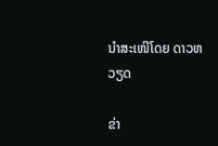ນຳສະເໜີໂດຍ ດາວຫວຽດ

ຂ່າ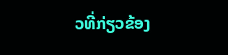ວທີ່ກ່ຽວຂ້ອງ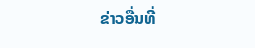ຂ່າວອື່ນທີ່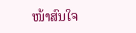ໜ້າສົນໃຈ